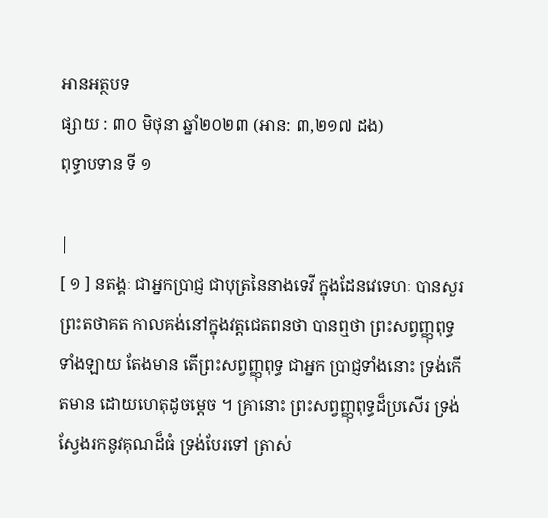អានអត្ថបទ
ផ្សាយ : ៣០ មិថុនា ឆ្នាំ២០២៣ (អាន: ៣,២១៧ ដង)
ពុទ្ធាបទាន ទី ១

|
[ ១ ] នតង្គៈ ជាអ្នកប្រាជ្ញ ជាបុត្រនៃនាងទេវី ក្នុងដែនវេទេហៈ បានសួរព្រះតថាគត កាលគង់នៅក្នុងវត្តជេតពនថា បានឮថា ព្រះសព្វញ្ញុពុទ្ធទាំងឡាយ តែងមាន តើព្រះសព្វញ្ញុពុទ្ធ ជាអ្នក ប្រាជ្ញទាំងនោះ ទ្រង់កើតមាន ដោយហេតុដូចម្តេច ។ គ្រានោះ ព្រះសព្វញ្ញុពុទ្ធដ៏ប្រសើរ ទ្រង់ស្វែងរកនូវគុណដ៏ធំ ទ្រង់បែរទៅ ត្រាស់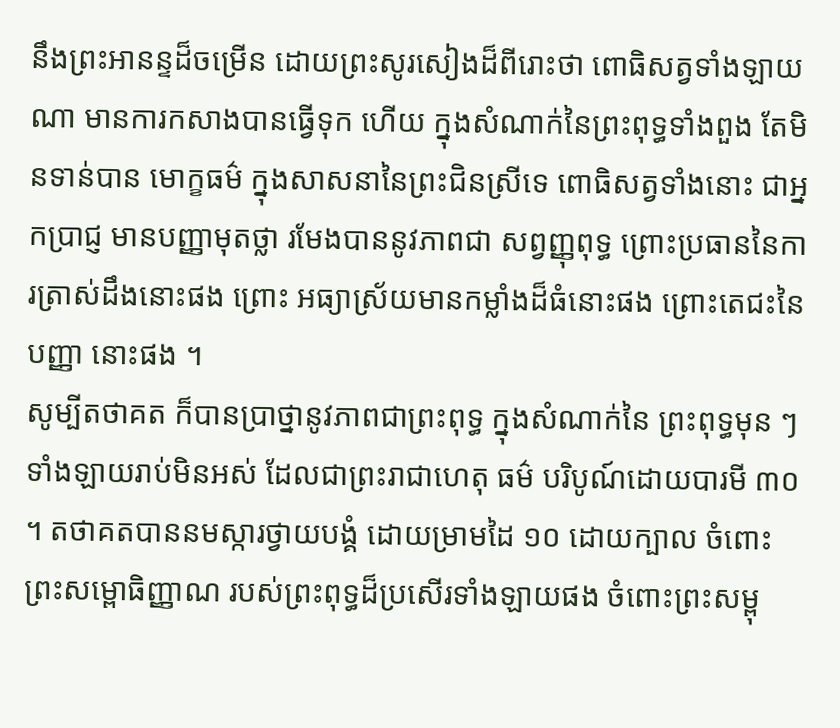នឹងព្រះអានន្ទដ៏ចម្រើន ដោយព្រះសូរសៀងដ៏ពីរោះថា ពោធិសត្វទាំងឡាយណា មានការកសាងបានធ្វើទុក ហើយ ក្នុងសំណាក់នៃព្រះពុទ្ធទាំងពួង តែមិនទាន់បាន មោក្ខធម៌ ក្នុងសាសនានៃព្រះជិនស្រីទេ ពោធិសត្វទាំងនោះ ជាអ្នកប្រាជ្ញ មានបញ្ញាមុតថ្លា រមែងបាននូវភាពជា សព្វញ្ញុពុទ្ធ ព្រោះប្រធាននៃការត្រាស់ដឹងនោះផង ព្រោះ អធ្យាស្រ័យមានកម្លាំងដ៏ធំនោះផង ព្រោះតេជះនៃបញ្ញា នោះផង ។
សូម្បីតថាគត ក៏បានប្រាថ្នានូវភាពជាព្រះពុទ្ធ ក្នុងសំណាក់នៃ ព្រះពុទ្ធមុន ៗ ទាំងឡាយរាប់មិនអស់ ដែលជាព្រះរាជាហេតុ ធម៌ បរិបូណ៍ដោយបារមី ៣០ ។ តថាគតបាននមស្ការថ្វាយបង្គំ ដោយម្រាមដៃ ១០ ដោយក្បាល ចំពោះព្រះសម្ពោធិញ្ញាណ របស់ព្រះពុទ្ធដ៏ប្រសើរទាំងឡាយផង ចំពោះព្រះសម្ពុ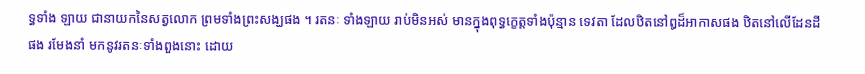ទ្ធទាំង ឡាយ ជានាយកនៃសត្វលោក ព្រមទាំងព្រះសង្ឃផង ។ រតនៈ ទាំងឡាយ រាប់មិនអស់ មានក្នុងពុទ្ធកេ្ខត្តទាំងប៉ុន្មាន ទេវតា ដែលឋិតនៅឰដ៏អាកាសផង ឋិតនៅលើដែនដីផង រមែងនាំ មកនូវរតនៈទាំងពួងនោះ ដោយ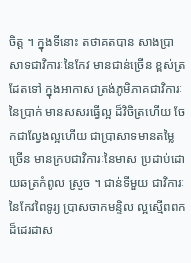ចិត្ត ។ ក្នុងទីនោះ តថាគតបាន សាងប្រាសាទជាវិការៈនៃកែវ មានជាន់ច្រើន ខ្ពស់ត្រដែតទៅ ក្នុងអាកាស ត្រង់ភូមិភាគជាវិការៈនៃប្រាក់ មានសសរធ្វើល្អ ដ៏វិចិត្រហើយ ចែកជាល្វែងល្អហើយ ជាប្រាសាទមានតម្លៃ ច្រើន មានក្របជាវិការៈនៃមាស ប្រដាប់ដោយឆត្រកំពូល ស្រួច ។ ជាន់ទីមួយ ជាវិការៈនៃកែវពៃទូរ្យ ប្រាសចាកមន្ទិល ល្អស្មើពពក ដ៏ដេរដាស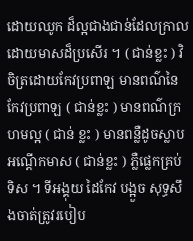ដោយឈូក ដ៏ល្អជាងជាន់ដែលក្រាល ដោយមាសដ៏ប្រសើរ ។ ( ជាន់ខ្លះ ) វិចិត្រដោយកែវប្រពាឡ មានពណ៌នៃកែវប្រពាឡ ( ជាន់ខ្លះ ) មានពណ៌ក្រហមល្អ ( ជាន់ ខ្លះ ) មានពន្លឺដូចស្លាបអណ្តើកមាស ( ជាន់ខ្លះ ) ភ្លឺផ្លេកគ្រប់ ទិស ។ ទីអង្គុយ ដៃកែវ បង្អួច សុទ្ធសឹងចាត់ត្រូវរបៀប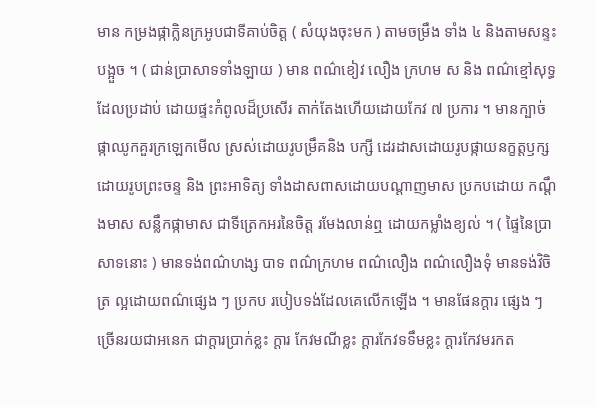មាន កម្រងផ្កាក្លិនក្រអូបជាទីគាប់ចិត្ត ( សំយុងចុះមក ) តាមចម្រឹង ទាំង ៤ និងតាមសន្ទះបង្អួច ។ ( ជាន់ប្រាសាទទាំងឡាយ ) មាន ពណ៌ខៀវ លឿង ក្រហម ស និង ពណ៌ខ្មៅសុទ្ធ ដែលប្រដាប់ ដោយផ្ទះកំពូលដ៏ប្រសើរ តាក់តែងហើយដោយកែវ ៧ ប្រការ ។ មានក្បាច់ផ្កាឈូកគួរក្រឡេកមើល ស្រស់ដោយរូបម្រឹគនិង បក្សី ដេរដាសដោយរូបផ្កាយនក្ខត្តឫក្ស ដោយរូបព្រះចន្ទ និង ព្រះអាទិត្យ ទាំងដាសពាសដោយបណ្តាញមាស ប្រកបដោយ កណ្តឹងមាស សន្លឹកផ្កាមាស ជាទីត្រេកអរនៃចិត្ត រមែងលាន់ឮ ដោយកម្លាំងខ្យល់ ។ ( ផ្ទៃនៃប្រាសាទនោះ ) មានទង់ពណ៌ហង្ស បាទ ពណ៌ក្រហម ពណ៌លឿង ពណ៌លឿងទុំ មានទង់វិចិត្រ ល្អដោយពណ៌ផ្សេង ៗ ប្រកប របៀបទង់ដែលគេលើកឡើង ។ មានផែនក្តារ ផ្សេង ៗ ច្រើនរយជាអនេក ជាក្តារប្រាក់ខ្លះ ក្តារ កែវមណីខ្លះ ក្តារកែវទទឹមខ្លះ ក្តារកែវមរកត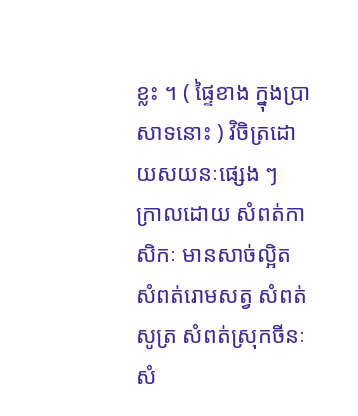ខ្លះ ។ ( ផ្ទៃខាង ក្នុងប្រាសាទនោះ ) វិចិត្រដោយសយនៈផ្សេង ៗ ក្រាលដោយ សំពត់កាសិកៈ មានសាច់ល្អិត សំពត់រោមសត្វ សំពត់សូត្រ សំពត់ស្រុកចីនៈ សំ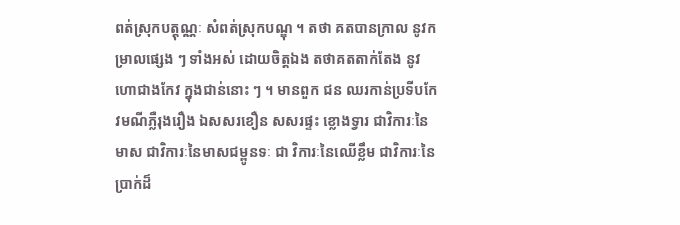ពត់ស្រុកបត្តុណ្ណៈ សំពត់ស្រុកបណ្ឌុ ។ តថា គតបានក្រាល នូវកម្រាលផ្សេង ៗ ទាំងអស់ ដោយចិត្តឯង តថាគតតាក់តែង នូវហោជាងកែវ ក្នុងជាន់នោះ ៗ ។ មានពួក ជន ឈរកាន់ប្រទីបកែវមណីភ្លឺរុងរឿង ឯសសរខឿន សសរផ្ទះ ខ្លោងទ្វារ ជាវិការៈនៃមាស ជាវិការៈនៃមាសជម្ពូនទៈ ជា វិការៈនៃឈើខ្លឹម ជាវិការៈនៃប្រាក់ដ៏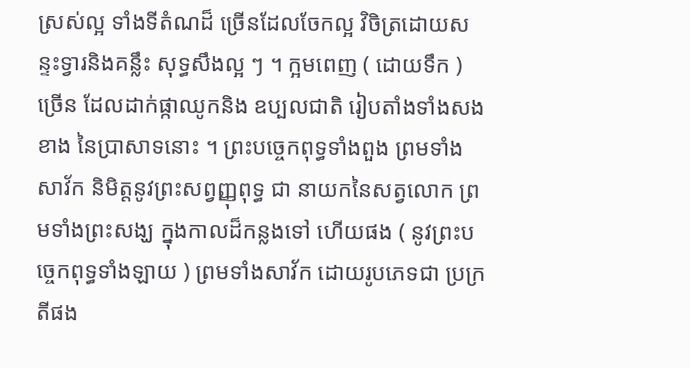ស្រស់ល្អ ទាំងទីតំណដ៏ ច្រើនដែលចែកល្អ វិចិត្រដោយសន្ទះទ្វារនិងគន្លឹះ សុទ្ធសឹងល្អ ៗ ។ ក្អមពេញ ( ដោយទឹក ) ច្រើន ដែលដាក់ផ្កាឈូកនិង ឧប្បលជាតិ រៀបតាំងទាំងសងខាង នៃប្រាសាទនោះ ។ ព្រះបច្ចេកពុទ្ធទាំងពួង ព្រមទាំងសាវ័ក និមិត្តនូវព្រះសព្វញ្ញុពុទ្ធ ជា នាយកនៃសត្វលោក ព្រមទាំងព្រះសង្ឃ ក្នុងកាលដ៏កន្លងទៅ ហើយផង ( នូវព្រះបច្ចេកពុទ្ធទាំងឡាយ ) ព្រមទាំងសាវ័ក ដោយរូបភេទជា ប្រក្រតីផង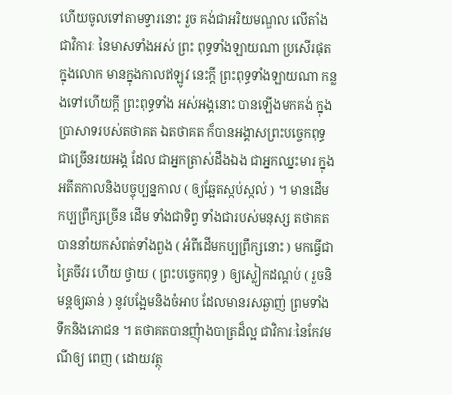ហើយចូលទៅតាមទ្វារនោះ រួច គង់ជាអរិយមណ្ឌល លើតាំងជាវិការៈ នៃមាសទាំងអស់ ព្រះ ពុទ្ធទាំងឡាយណា ប្រសើរផុត ក្នុងលោក មានក្នុងកាលឥឡូវ នេះក្តី ព្រះពុទ្ធទាំងឡាយណា កន្លងទៅហើយក្តី ព្រះពុទ្ធទាំង អស់អង្គនោះ បានឡើងមកគង់ ក្នុងប្រាសាទរបស់តថាគត ឯតថាគត ក៏បានអង្គាសព្រះបច្ចេកពុទ្ធជាច្រើនរយអង្គ ដែល ជាអ្នកត្រាស់ដឹងឯង ជាអ្នកឈ្នះមារ ក្នុងអតីតកាលនិងបច្ចុប្បន្នកាល ( ឲ្យឆ្អែតស្កប់ស្កល់ ) ។ មានដើមកប្បព្រឹក្សច្រើន ដើម ទាំងជាទិព្វ ទាំងជារបស់មនុស្ស តថាគតបាននាំយកសំពត់ទាំងពួង ( អំពីដើមកប្បព្រឹក្សនោះ ) មកធ្វើជាត្រៃចីវរ ហើយ ថ្វាយ ( ព្រះបច្ចេកពុទ្ធ ) ឲ្យស្លៀកដណ្តប់ ( រួចនិមន្តឲ្យឆាន់ ) នូវបង្អែមនិងចំអាប ដែលមានរសឆ្ងាញ់ ព្រមទាំងទឹកនិងភោជន ។ តថាគតបានញុំាងបាត្រដ៏ល្អ ជាវិការៈនៃកែវមណីឲ្យ ពេញ ( ដោយវត្ថុ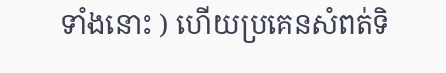ទាំងនោះ ) ហើយប្រគេនសំពត់ទិ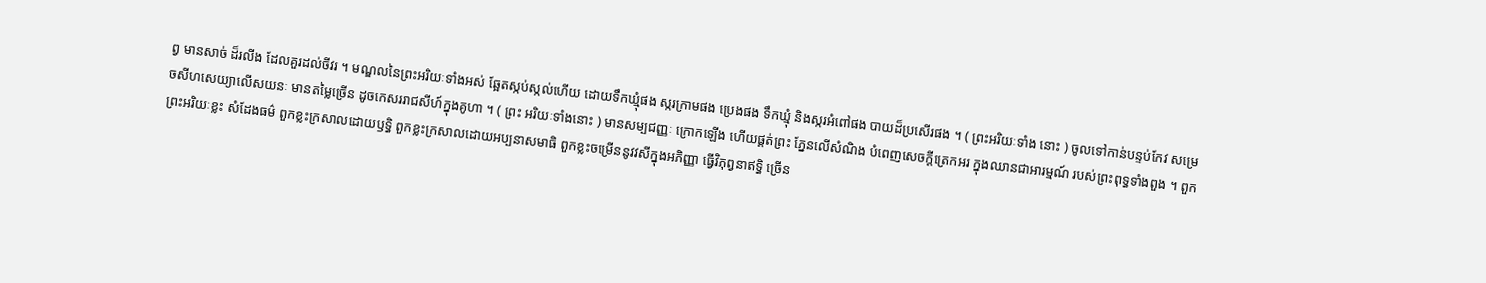ព្វ មានសាច់ ដ៏រលីង ដែលគួរដល់ចីវរ ។ មណ្ឌលនៃព្រះអរិយៈទាំងអស់ ឆ្អែតស្កប់ស្កល់ហើយ ដោយទឹកឃ្មុំផង ស្ករក្រាមផង ប្រេងផង ទឹកឃ្មុំ និងស្ករអំពៅផង បាយដ៏ប្រសើរផង ។ ( ព្រះអរិយៈទាំង នោះ ) ចូលទៅកាន់បន្ទប់កែវ សម្រេចសីហសេយ្យាលើសយនៈ មានតម្លៃច្រើន ដូចកេសររាជសីហ៍ក្នុងគូហា ។ ( ព្រះ អរិយៈទាំងនោះ ) មានសម្បជញ្ញៈ ក្រោកឡើង ហើយផ្គត់ព្រះ ភ្នែនលើសំណិង បំពេញសេចក្តីត្រេកអរ ក្នុងឈានជាអារម្មណ៍ របស់ព្រះពុទ្ធទាំងពួង ។ ពួកព្រះអរិយៈខ្លះ សំដែងធម៌ ពួកខ្លះក្រសាលដោយឫទ្ធិ ពួកខ្លះក្រសាលដោយអប្បនាសមាធិ ពួកខ្លះចម្រើននូវវសីក្នុងអភិញ្ញា ធ្វើវិភុព្វនាឥទ្ធិ ច្រើន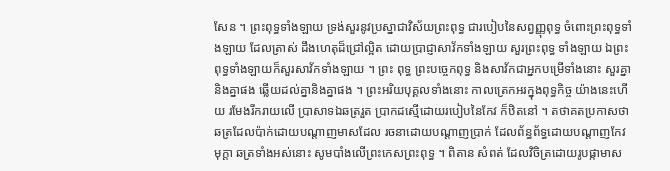សែន ។ ព្រះពុទ្ធទាំងឡាយ ទ្រង់សួរនូវប្រស្នាជាវិស័យព្រះពុទ្ធ ជារបៀបនៃសព្វញ្ញុពុទ្ធ ចំពោះព្រះពុទ្ធទាំងឡាយ ដែលត្រាស់ ដឹងហេតុដ៏ជ្រៅល្អិត ដោយប្រាជ្ញាសាវ័កទាំងឡាយ សួរព្រះពុទ្ធ ទាំងឡាយ ឯព្រះពុទ្ធទាំងឡាយក៏សួរសាវ័កទាំងឡាយ ។ ព្រះ ពុទ្ធ ព្រះបច្ចេកពុទ្ធ និងសាវ័កជាអ្នកបម្រើទាំងនោះ សួរគ្នា និងគ្នាផង ឆ្លើយដល់គ្នានិងគ្នាផង ។ ព្រះអរិយបុគ្គលទាំងនោះ កាលត្រេកអរក្នុងពុទ្ធកិច្ច យ៉ាងនេះហើយ រមែងរីករាយលើ ប្រាសាទឯឆត្ររួត ប្រាកដស្មើដោយរបៀបនៃកែវ ក៏ឋិតនៅ ។ តថាគតប្រកាសថា ឆត្រដែលប៉ាក់ដោយបណ្តាញមាសដែល រចនាដោយបណ្តាញប្រាក់ ដែលព័ន្ធព័ទ្ធដោយបណ្តាញកែវមុក្តា ឆត្រទាំងអស់នោះ សូមបាំងលើព្រះកេសព្រះពុទ្ធ ។ ពិតាន សំពត់ ដែលវិចិត្រដោយរូបផ្កាមាស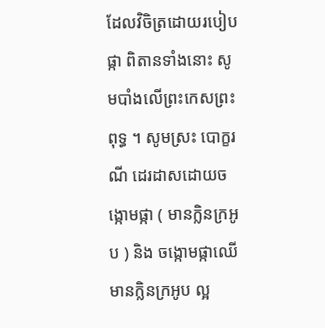ដែលវិចិត្រដោយរបៀប ផ្កា ពិតានទាំងនោះ សូមបាំងលើព្រះកេសព្រះពុទ្ធ ។ សូមស្រះ បោក្ខរណី ដេរដាសដោយចង្កោមផ្កា ( មានក្លិនក្រអូប ) និង ចង្កោមផ្កាឈើមានក្លិនក្រអូប ល្អ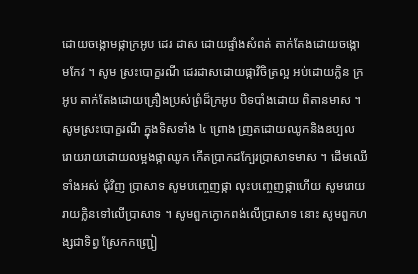ដោយចង្កោមផ្កាក្រអូប ដេរ ដាស ដោយផ្ទាំងសំពត់ តាក់តែងដោយចង្កោមកែវ ។ សូម ស្រះបោក្ខរណី ដេរដាសដោយផ្កាវិចិត្រល្អ អប់ដោយក្លិន ក្រអូប តាក់តែងដោយគ្រឿងប្រស់ព្រំដ៏ក្រអូប បិទបាំងដោយ ពិតានមាស ។ សូមស្រះបោក្ខរណី ក្នុងទិសទាំង ៤ ព្រោង ញ្រតដោយឈូកនិងឧប្បល រោយរាយដោយលម្អងផ្កាឈូក កើតប្រាកដកែ្បរប្រាសាទមាស ។ ដើមឈើទាំងអស់ ជុំវិញ ប្រាសាទ សូមបញ្ចេញផ្កា លុះបញ្ចេញផ្កាហើយ សូមរោយ រាយក្លិនទៅលើប្រាសាទ ។ សូមពួកក្ងោកពង់លើប្រាសាទ នោះ សូមពួកហង្សជាទិព្វ ស្រែកកញ្រ្ជៀ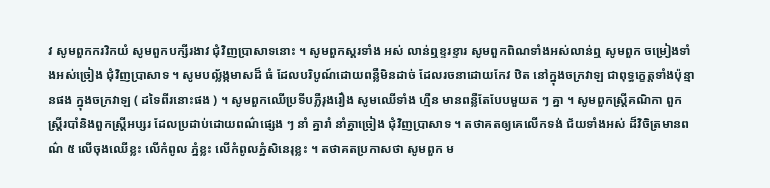វ សូមពួកករវិកយំ សូមពួកបក្សីរងាវ ជុំវិញប្រាសាទនោះ ។ សូមពួកស្គរទាំង អស់ លាន់ឮខ្ទរខ្ទារ សូមពួកពិណទាំងអស់លាន់ឮ សូមពួក ចម្រៀងទាំងអស់ច្រៀង ជុំវិញប្រាសាទ ។ សូមបល្ល័ង្កមាសដ៏ ធំ ដែលបរិបូណ៍ដោយពន្លឺមិនដាច់ ដែលរចនាដោយកែវ ឋិត នៅក្នុងចក្រវាឡ ជាពុទ្ធក្ខេត្តទាំងប៉ុន្មានផង ក្នុងចក្រវាឡ ( ដទៃពីរនោះផង ) ។ សូមពួកឈើប្រទីបភ្លឺរុងរឿង សូមឈើទាំង ហ្មឺន មានពន្លឺតែបែបមួយត ៗ គ្នា ។ សូមពួកស្រ្តីគណិកា ពួក ស្រ្តីរបាំនិងពួកស្ត្រីអប្សរ ដែលប្រដាប់ដោយពណ៌ផ្សេង ៗ នាំ គ្នារាំ នាំគ្នាច្រៀង ជុំវិញប្រាសាទ ។ តថាគតឲ្យគេលើកទង់ ជ័យទាំងអស់ ដ៏វិចិត្រមានពណ៌ ៥ លើចុងឈើខ្លះ លើកំពូល ភ្នំខ្លះ លើកំពូលភ្នំសិនេរុខ្លះ ។ តថាគតប្រកាសថា សូមពួក ម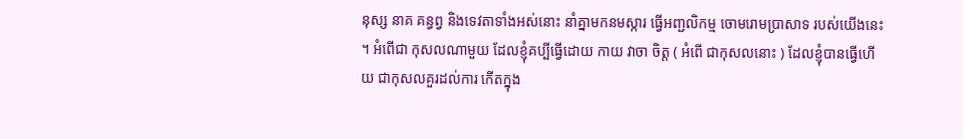នុស្ស នាគ គន្ធព្វ និងទេវតាទាំងអស់នោះ នាំគ្នាមកនមស្ការ ធ្វើអញ្ជលិកម្ម ចោមរោមប្រាសាទ របស់យើងនេះ ។ អំពើជា កុសលណាមួយ ដែលខ្ញុំគប្បីធ្វើដោយ កាយ វាចា ចិត្ត ( អំពើ ជាកុសលនោះ ) ដែលខ្ញុំបានធ្វើហើយ ជាកុសលគួរដល់ការ កើតក្នុង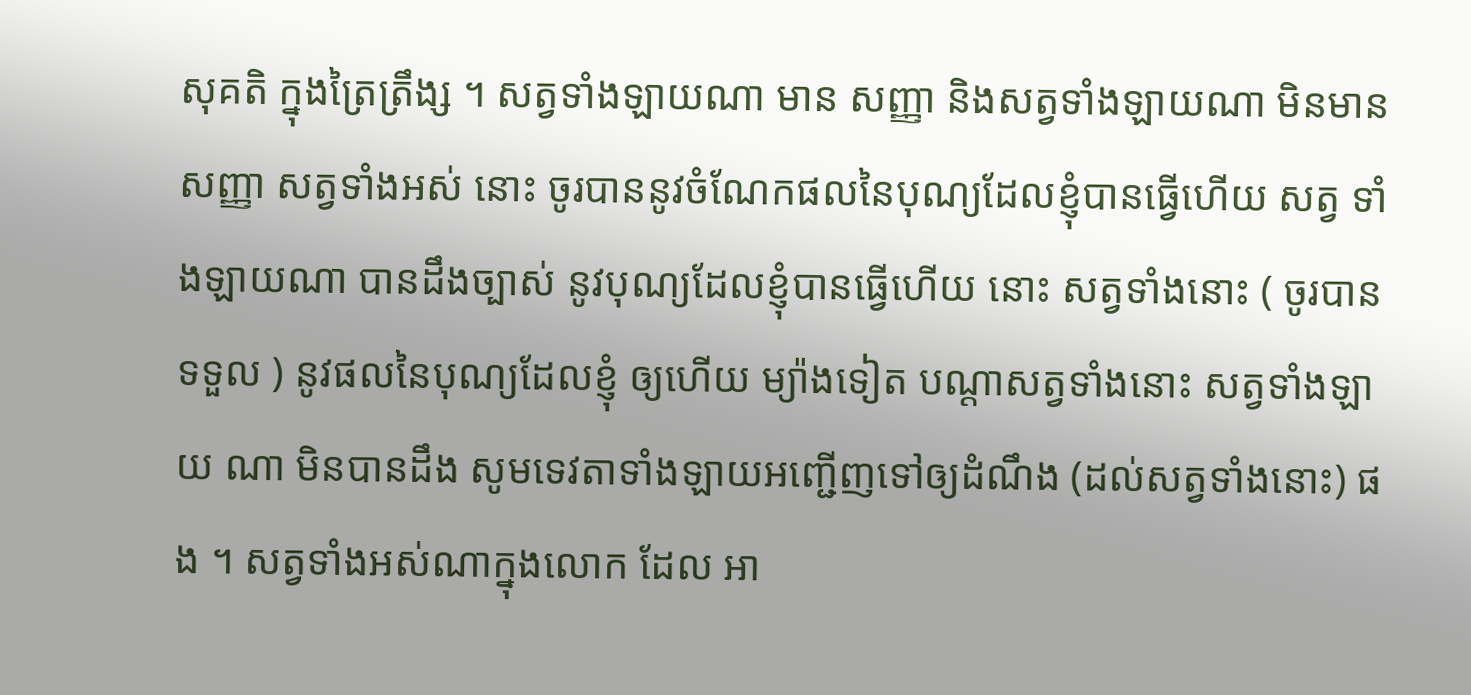សុគតិ ក្នុងត្រៃត្រឹង្ស ។ សត្វទាំងឡាយណា មាន សញ្ញា និងសត្វទាំងឡាយណា មិនមានសញ្ញា សត្វទាំងអស់ នោះ ចូរបាននូវចំណែកផលនៃបុណ្យដែលខ្ញុំបានធ្វើហើយ សត្វ ទាំងឡាយណា បានដឹងច្បាស់ នូវបុណ្យដែលខ្ញុំបានធ្វើហើយ នោះ សត្វទាំងនោះ ( ចូរបានទទួល ) នូវផលនៃបុណ្យដែលខ្ញុំ ឲ្យហើយ ម្យ៉ាងទៀត បណ្តាសត្វទាំងនោះ សត្វទាំងឡាយ ណា មិនបានដឹង សូមទេវតាទាំងឡាយអញ្ជើញទៅឲ្យដំណឹង (ដល់សត្វទាំងនោះ) ផង ។ សត្វទាំងអស់ណាក្នុងលោក ដែល អា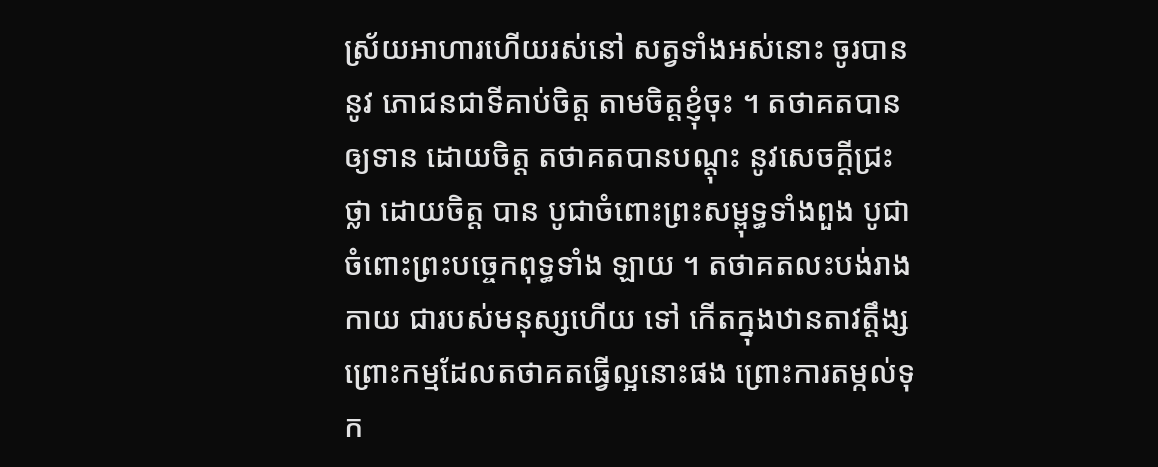ស្រ័យអាហារហើយរស់នៅ សត្វទាំងអស់នោះ ចូរបាននូវ ភោជនជាទីគាប់ចិត្ត តាមចិត្តខ្ញុំចុះ ។ តថាគតបានឲ្យទាន ដោយចិត្ត តថាគតបានបណ្តុះ នូវសេចក្តីជ្រះថ្លា ដោយចិត្ត បាន បូជាចំពោះព្រះសម្ពុទ្ធទាំងពួង បូជាចំពោះព្រះបច្ចេកពុទ្ធទាំង ឡាយ ។ តថាគតលះបង់រាងកាយ ជារបស់មនុស្សហើយ ទៅ កើតក្នុងឋានតាវត្តឹង្ស ព្រោះកម្មដែលតថាគតធ្វើល្អនោះផង ព្រោះការតម្កល់ទុក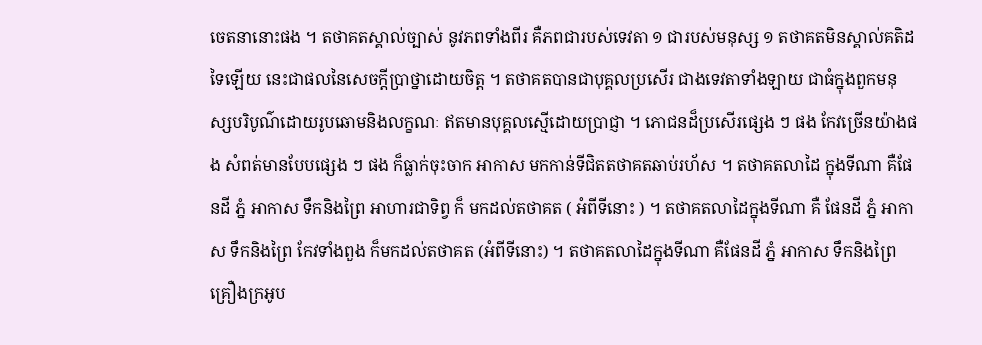ចេតនានោះផង ។ តថាគតស្គាល់ច្បាស់ នូវភពទាំងពីរ គឺភពជារបស់ទេវតា ១ ជារបស់មនុស្ស ១ តថាគតមិនស្គាល់គតិដទៃឡើយ នេះជាផលនៃសេចក្តីប្រាថ្នាដោយចិត្ត ។ តថាគតបានជាបុគ្គលប្រសើរ ជាងទេវតាទាំងឡាយ ជាធំក្នុងពួកមនុស្សបរិបូណ៌ដោយរូបឆោមនិងលក្ខណៈ ឥតមានបុគ្គលស្មើដោយប្រាជ្ញា ។ ភោជនដ៏ប្រសើរផ្សេង ៗ ផង កែវច្រើនយ៉ាងផង សំពត់មានបែបផ្សេង ៗ ផង ក៏ធ្លាក់ចុះចាក អាកាស មកកាន់ទីជិតតថាគតឆាប់រហ័ស ។ តថាគតលាដៃ ក្នុងទីណា គឺផែនដី ភ្នំ អាកាស ទឹកនិងព្រៃ អាហារជាទិព្វ ក៏ មកដល់តថាគត ( អំពីទីនោះ ) ។ តថាគតលាដៃក្នុងទីណា គឺ ផែនដី ភ្នំ អាកាស ទឹកនិងព្រៃ កែវទាំងពួង ក៏មកដល់តថាគត (អំពីទីនោះ) ។ តថាគតលាដៃក្នុងទីណា គឺផែនដី ភ្នំ អាកាស ទឹកនិងព្រៃ គ្រឿងក្រអូប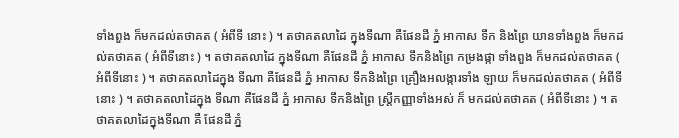ទាំងពួង ក៏មកដល់តថាគត ( អំពីទី នោះ ) ។ តថាគតលាដៃ ក្នុងទីណា គឺផែនដី ភ្នំ អាកាស ទឹក និងព្រៃ យានទាំងពួង ក៏មកដល់តថាគត ( អំពីទីនោះ ) ។ តថាគតលាដៃ ក្នុងទីណា គឺផែនដី ភ្នំ អាកាស ទឹកនិងព្រៃ កម្រងផ្កា ទាំងពួង ក៏មកដល់តថាគត ( អំពីទីនោះ ) ។ តថាគតលាដៃក្នុង ទីណា គឺផែនដី ភ្នំ អាកាស ទឹកនិងព្រៃ គ្រឿងអលង្ការទាំង ឡាយ ក៏មកដល់តថាគត ( អំពីទីនោះ ) ។ តថាគតលាដៃក្នុង ទីណា គឺផែនដី ភ្នំ អាកាស ទឹកនិងព្រៃ ស្រ្តីកញ្ញាទាំងអស់ ក៏ មកដល់តថាគត ( អំពីទីនោះ ) ។ តថាគតលាដៃក្នុងទីណា គឺ ផែនដី ភ្នំ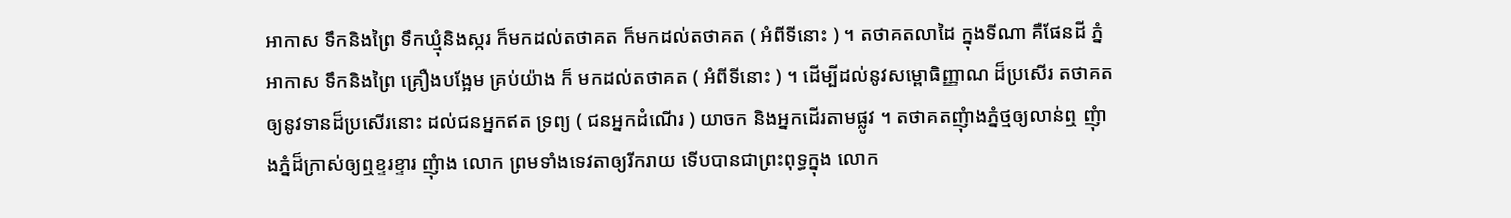អាកាស ទឹកនិងព្រៃ ទឹកឃ្មុំនិងស្ករ ក៏មកដល់តថាគត ក៏មកដល់តថាគត ( អំពីទីនោះ ) ។ តថាគតលាដៃ ក្នុងទីណា គឺផែនដី ភ្នំ អាកាស ទឹកនិងព្រៃ គ្រឿងបង្អែម គ្រប់យ៉ាង ក៏ មកដល់តថាគត ( អំពីទីនោះ ) ។ ដើម្បីដល់នូវសម្ពោធិញ្ញាណ ដ៏ប្រសើរ តថាគតឲ្យនូវទានដ៏ប្រសើរនោះ ដល់ជនអ្នកឥត ទ្រព្យ ( ជនអ្នកដំណើរ ) យាចក និងអ្នកដើរតាមផ្លូវ ។ តថាគតញុំាងភ្នំថ្មឲ្យលាន់ឮ ញុំាងភ្នំដ៏ក្រាស់ឲ្យឮខ្ទរខ្ទារ ញុំាង លោក ព្រមទាំងទេវតាឲ្យរីករាយ ទើបបានជាព្រះពុទ្ធក្នុង លោក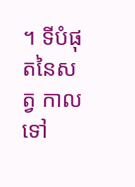។ ទីបំផុតនៃសត្វ កាលទៅ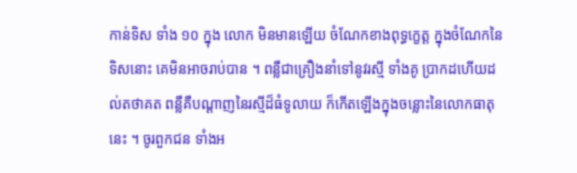កាន់ទិស ទាំង ១០ ក្នុង លោក មិនមានឡើយ ចំណែកខាងពុទ្ធក្ខេត្ត ក្នុងចំណែកនៃ ទិសនោះ គេមិនអាចរាប់បាន ។ ពន្លឺជាគ្រឿងនាំទៅនូវរស្មី ទាំងគូ ប្រាកដហើយដល់តថាគត ពន្លឺគឺបណ្តាញនៃរស្មីដ៏ធំទូលាយ ក៏កើតឡើងក្នុងចន្លោះនៃលោកធាតុនេះ ។ ចូរពួកជន ទាំងអ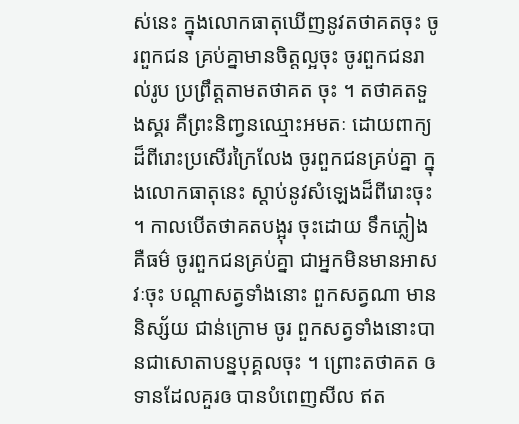ស់នេះ ក្នុងលោកធាតុឃើញនូវតថាគតចុះ ចូរពួកជន គ្រប់គ្នាមានចិត្តល្អចុះ ចូរពួកជនរាល់រូប ប្រព្រឹត្តតាមតថាគត ចុះ ។ តថាគតទួងស្គរ គឺព្រះនិញ្វនឈ្មោះអមតៈ ដោយពាក្យ ដ៏ពីរោះប្រសើរក្រៃលែង ចូរពួកជនគ្រប់គ្នា ក្នុងលោកធាតុនេះ ស្តាប់នូវសំឡេងដ៏ពីរោះចុះ ។ កាលបើតថាគតបង្អុរ ចុះដោយ ទឹកភ្លៀងគឺធម៌ ចូរពួកជនគ្រប់គ្នា ជាអ្នកមិនមានអាសវៈចុះ បណ្តាសត្វទាំងនោះ ពួកសត្វណា មាននិស្ស័យ ជាន់ក្រោម ចូរ ពួកសត្វទាំងនោះបានជាសោតាបន្នបុគ្គលចុះ ។ ព្រោះតថាគត ឲទានដែលគួរឲ បានបំពេញសីល ឥត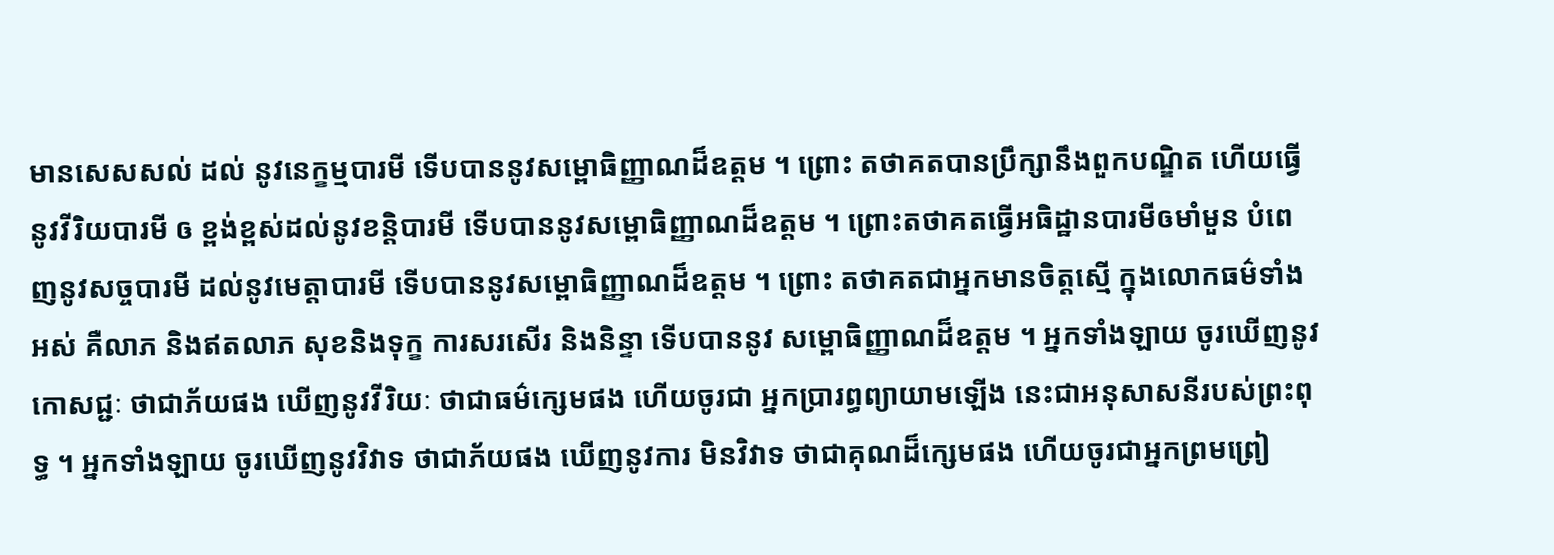មានសេសសល់ ដល់ នូវនេក្ខម្មបារមី ទើបបាននូវសម្ពោធិញ្ញាណដ៏ឧត្តម ។ ព្រោះ តថាគតបានប្រឹក្សានឹងពួកបណ្ឌិត ហើយធ្វើនូវវីរិយបារមី ឲ ខ្ពង់ខ្ពស់ដល់នូវខន្តិបារមី ទើបបាននូវសម្ពោធិញ្ញាណដ៏ឧត្តម ។ ព្រោះតថាគតធ្វើអធិដ្ឋានបារមីឲមាំមួន បំពេញនូវសច្ចបារមី ដល់នូវមេត្តាបារមី ទើបបាននូវសម្ពោធិញ្ញាណដ៏ឧត្តម ។ ព្រោះ តថាគតជាអ្នកមានចិត្តស្មើ ក្នុងលោកធម៌ទាំងអស់ គឺលាភ និងឥតលាភ សុខនិងទុក្ខ ការសរសើរ និងនិន្ទា ទើបបាននូវ សម្ពោធិញ្ញាណដ៏ឧត្តម ។ អ្នកទាំងឡាយ ចូរឃើញនូវកោសជ្ជៈ ថាជាភ័យផង ឃើញនូវវីរិយៈ ថាជាធម៌ក្សេមផង ហើយចូរជា អ្នកប្រារព្ធព្យាយាមឡើង នេះជាអនុសាសនីរបស់ព្រះពុទ្ធ ។ អ្នកទាំងឡាយ ចូរឃើញនូវវិវាទ ថាជាភ័យផង ឃើញនូវការ មិនវិវាទ ថាជាគុណដ៏ក្សេមផង ហើយចូរជាអ្នកព្រមព្រៀ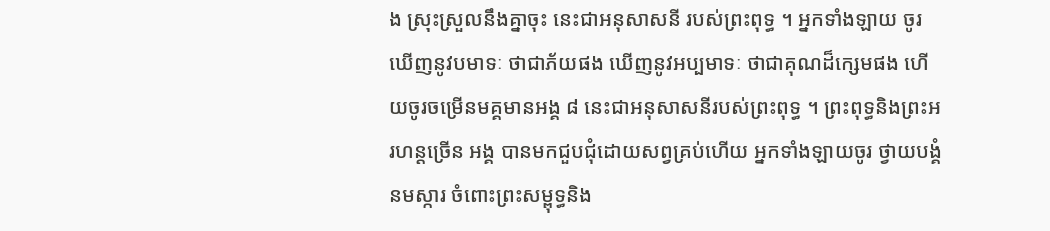ង ស្រុះស្រួលនឹងគ្នាចុះ នេះជាអនុសាសនី របស់ព្រះពុទ្ធ ។ អ្នកទាំងឡាយ ចូរឃើញនូវបមាទៈ ថាជាភ័យផង ឃើញនូវអប្បមាទៈ ថាជាគុណដ៏ក្សេមផង ហើយចូរចម្រើនមគ្គមានអង្គ ៨ នេះជាអនុសាសនីរបស់ព្រះពុទ្ធ ។ ព្រះពុទ្ធនិងព្រះអរហន្តច្រើន អង្គ បានមកជួបជុំដោយសព្វគ្រប់ហើយ អ្នកទាំងឡាយចូរ ថ្វាយបង្គំនមស្ការ ចំពោះព្រះសម្ពុទ្ធនិង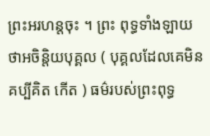ព្រះអរហន្តចុះ ។ ព្រះ ពុទ្ធទាំងឡាយ ថាអចិន្តិយបុគ្គល ( បុគ្គលដែលគេមិនគប្បីគិត កើត ) ធម៌របស់ព្រះពុទ្ធ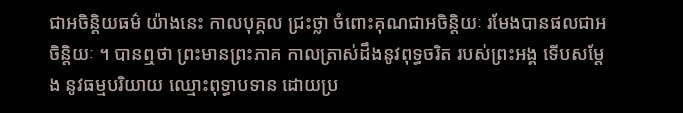ជាអចិន្តិយធម៌ យ៉ាងនេះ កាលបុគ្គល ជ្រះថ្លា ចំពោះគុណជាអចិន្តិយៈ រមែងបានផលជាអចិន្តិយៈ ។ បានឮថា ព្រះមានព្រះភាគ កាលត្រាស់ដឹងនូវពុទ្ធចរិត របស់ព្រះអង្គ ទើបសម្តែង នូវធម្មបរិយាយ ឈ្មោះពុទ្ធាបទាន ដោយប្រ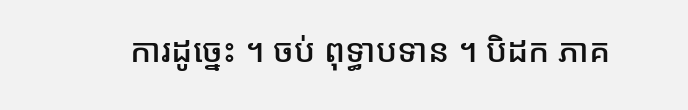ការដូច្នេះ ។ ចប់ ពុទ្ធាបទាន ។ បិដក ភាគ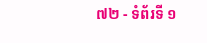៧២ - ទំព័រទី ១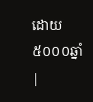ដោយ៥០០០ឆ្នាំ
|